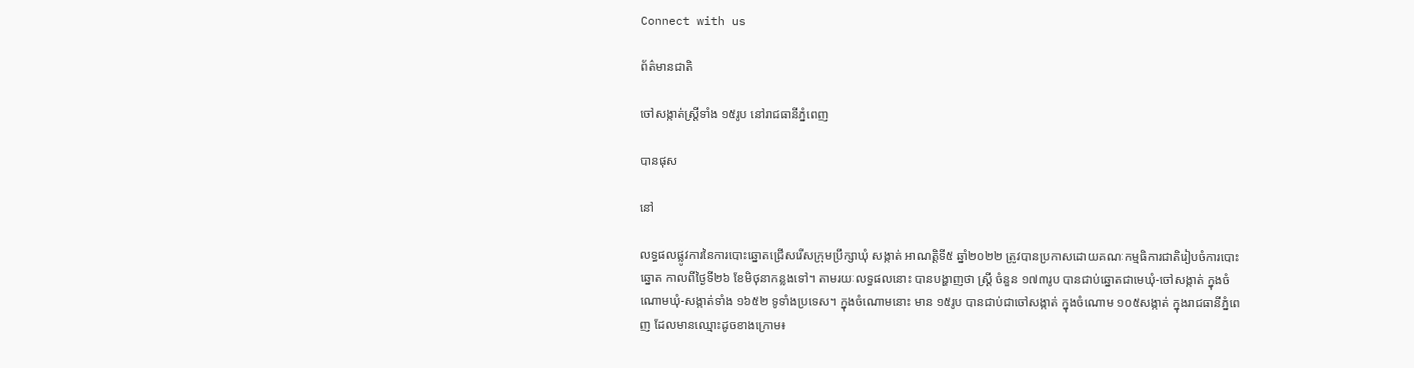Connect with us

ព័ត៌មានជាតិ

ចៅសង្កាត់ស្រ្ដីទាំង ១៥រូប នៅរាជធានីភ្នំពេញ

បានផុស

នៅ

លទ្ធផលផ្លូវការនៃការបោះឆ្នោតជ្រើសរើសក្រុមប្រឹក្សាឃុំ សង្កាត់ អាណត្តិទី៥ ឆ្នាំ២០២២ ត្រូវបានប្រកាសដោយគណៈកម្មធិការជាតិរៀបចំការបោះឆ្នោត កាលពីថ្ងៃទី២៦ ខែមិថុនាកន្លងទៅ។ តាមរយៈលទ្ធផលនោះ បានបង្ហាញថា ស្រ្ដី ចំនួន ១៧៣រូប បានជាប់ឆ្នោតជាមេឃុំ-ចៅសង្កាត់ ក្នុងចំណោមឃុំ-សង្កាត់ទាំង ១៦៥២ ទូទាំងប្រទេស។ ក្នុងចំណោមនោះ មាន ១៥រូប បានជាប់ជាចៅសង្កាត់ ក្នុងចំណោម ១០៥សង្កាត់ ក្នុងរាជធានីភ្នំពេញ ដែលមានឈ្មោះដូចខាងក្រោម៖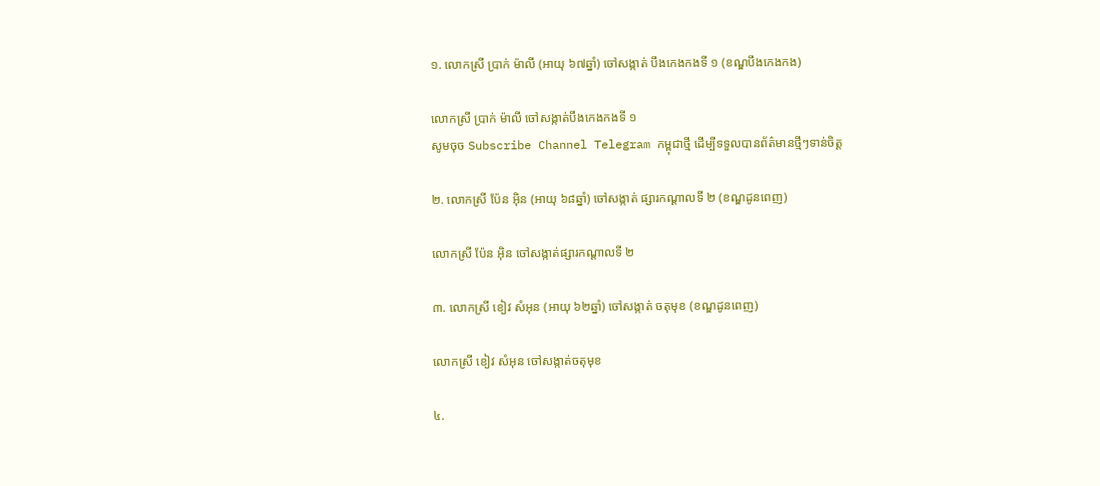១. លោកស្រី ប្រាក់ ម៉ាលី (អាយុ ៦៧ឆ្នាំ) ចៅសង្កាត់ បឹងកេងកងទី ១ (ខណ្ឌបឹងកេងកង)

លោកស្រី ប្រាក់ ម៉ាលី ចៅសង្កាត់បឹងកេងកងទី ១
សូមចុច Subscribe Channel Telegram កម្ពុជាថ្មី ដើម្បីទទួលបានព័ត៌មានថ្មីៗទាន់ចិត្ត

២. លោកស្រី ប៉ែន អុិន (អាយុ ៦៨ឆ្នាំ) ចៅសង្កាត់ ផ្សារកណ្ដាលទី ២ (ខណ្ឌដូនពេញ)

លោកស្រី ប៉ែន អុិន ចៅសង្កាត់ផ្សារកណ្ដាលទី ២

៣. លោកស្រី ខៀវ សំអុន (អាយុ ៦២ឆ្នាំ) ចៅសង្កាត់ ចតុមុខ (ខណ្ឌដូនពេញ)

លោកស្រី ខៀវ សំអុន ចៅសង្កាត់ចតុមុខ

៤.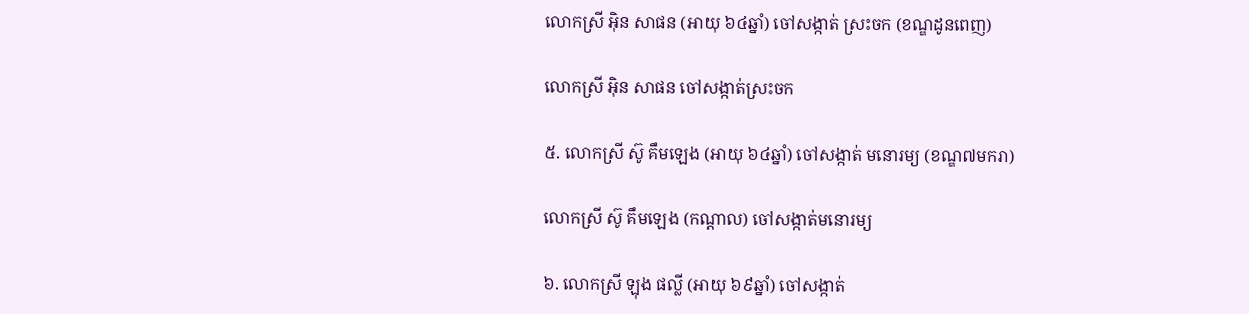លោកស្រី អុិន សាផន (អាយុ ៦៤ឆ្នាំ) ចៅសង្កាត់ ស្រះចក (ខណ្ឌដូនពេញ)

លោកស្រី អុិន សាផន ចៅសង្កាត់ស្រះចក

៥. លោកស្រី ស៊ូ គឹមឡេង (អាយុ ៦៤ឆ្នាំ) ចៅសង្កាត់ មនោរម្យ (ខណ្ឌ៧មករា)

លោកស្រី ស៊ូ គឹមឡេង (កណ្ដាល) ចៅសង្កាត់មនោរម្យ

៦. លោកស្រី ឡុង ផល្លី (អាយុ ៦៩ឆ្នាំ) ចៅសង្កាត់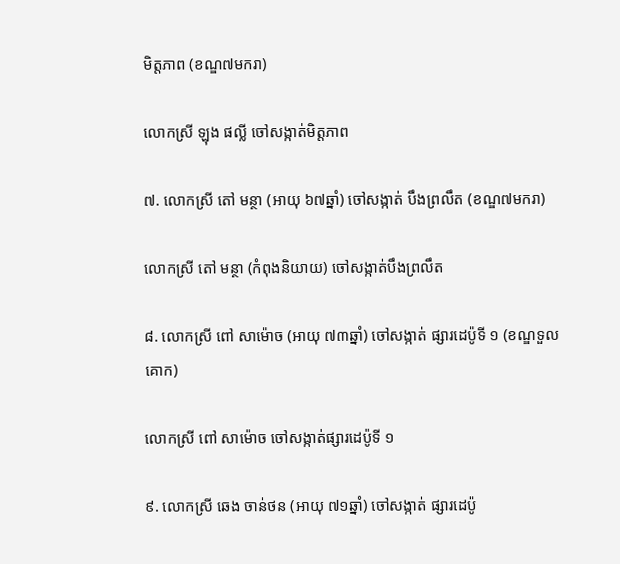មិត្តភាព (ខណ្ឌ៧មករា)

លោកស្រី ឡុង ផល្លី ចៅសង្កាត់មិត្តភាព

៧. លោកស្រី តៅ មន្ថា (អាយុ ៦៧ឆ្នាំ) ចៅសង្កាត់ បឹងព្រលឹត (ខណ្ឌ៧មករា)

លោកស្រី តៅ មន្ថា (កំពុងនិយាយ) ចៅសង្កាត់បឹងព្រលឹត

៨. លោកស្រី ពៅ សាម៉ោច (អាយុ ៧៣ឆ្នាំ) ចៅសង្កាត់ ផ្សារដេប៉ូទី ១ (ខណ្ឌទួលគោក)

លោកស្រី ពៅ សាម៉ោច ចៅសង្កាត់ផ្សារដេប៉ូទី ១

៩. លោកស្រី ឆេង ចាន់ថន (អាយុ ៧១ឆ្នាំ) ចៅសង្កាត់ ផ្សារដេប៉ូ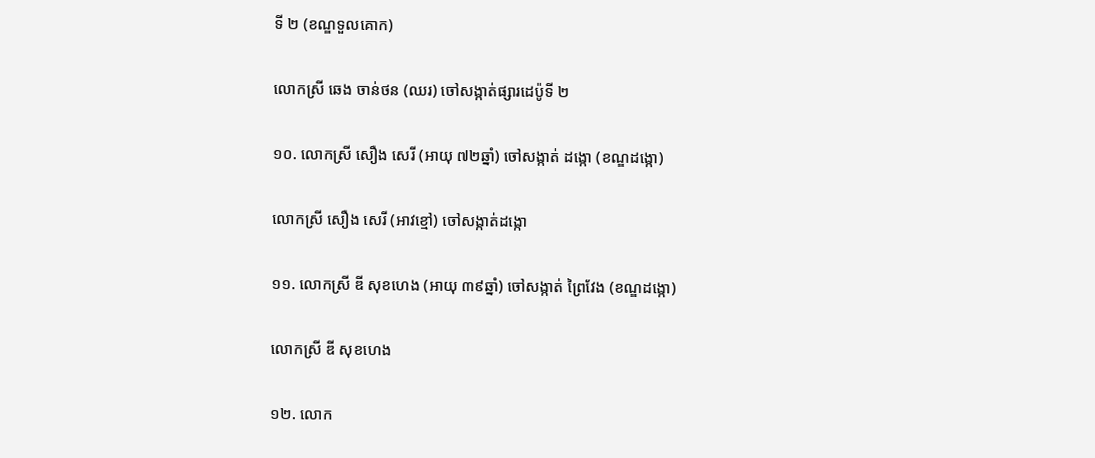ទី ២ (ខណ្ឌទួលគោក)

លោកស្រី ឆេង ចាន់ថន (ឈរ) ចៅសង្កាត់ផ្សារដេប៉ូទី ២

១០. លោកស្រី សឿង សេរី (អាយុ ៧២ឆ្នាំ) ចៅសង្កាត់ ដង្កោ (ខណ្ឌដង្កោ)

លោកស្រី សឿង សេរី (អាវខ្មៅ) ចៅសង្កាត់ដង្កោ

១១. លោកស្រី ឌី សុខហេង (អាយុ ៣៩ឆ្នាំ) ចៅសង្កាត់ ព្រៃវែង (ខណ្ឌដង្កោ)

លោកស្រី ឌី សុខហេង

១២. លោក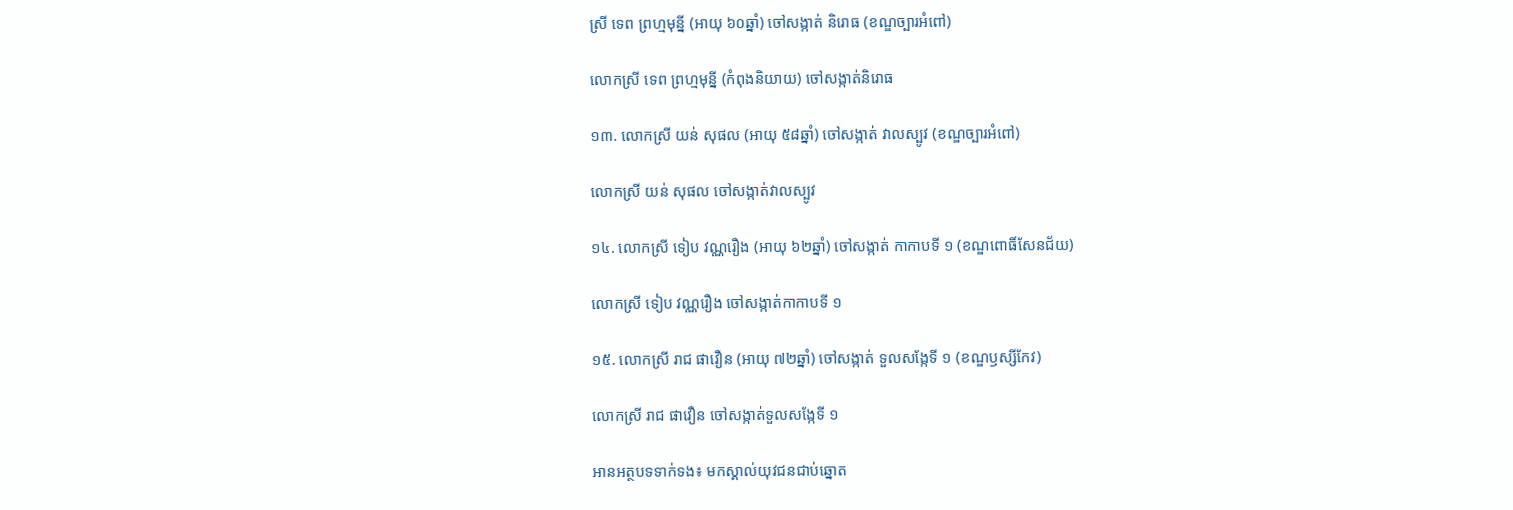ស្រី ទេព ព្រហ្មមុន្នី (អាយុ ៦០ឆ្នាំ) ចៅសង្កាត់ និរោធ (ខណ្ឌច្បារអំពៅ)

លោកស្រី ទេព ព្រហ្មមុន្នី (កំពុងនិយាយ) ចៅសង្កាត់និរោធ

១៣. លោកស្រី យន់ សុផល (អាយុ ៥៨ឆ្នាំ) ចៅសង្កាត់ វាលស្បូវ (ខណ្ឌច្បារអំពៅ)

លោកស្រី យន់ សុផល ចៅសង្កាត់វាលស្បូវ

១៤. លោកស្រី ទៀប វណ្ណរឿង (អាយុ ៦២ឆ្នាំ) ចៅសង្កាត់ កាកាបទី ១ (ខណ្ឌពោធិ៍សែនជ័យ)

លោកស្រី ទៀប វណ្ណរឿង ចៅសង្កាត់កាកាបទី ១

១៥. លោកស្រី រាជ ផាវឿន (អាយុ ៧២ឆ្នាំ) ចៅសង្កាត់ ទួលសង្កែទី ១ (ខណ្ឌឫស្សីកែវ)

លោកស្រី រាជ ផាវឿន ចៅសង្កាត់ទួលសង្កែទី ១

អានអត្ថបទទាក់ទង៖ មកស្គាល់យុវជនជាប់ឆ្នោត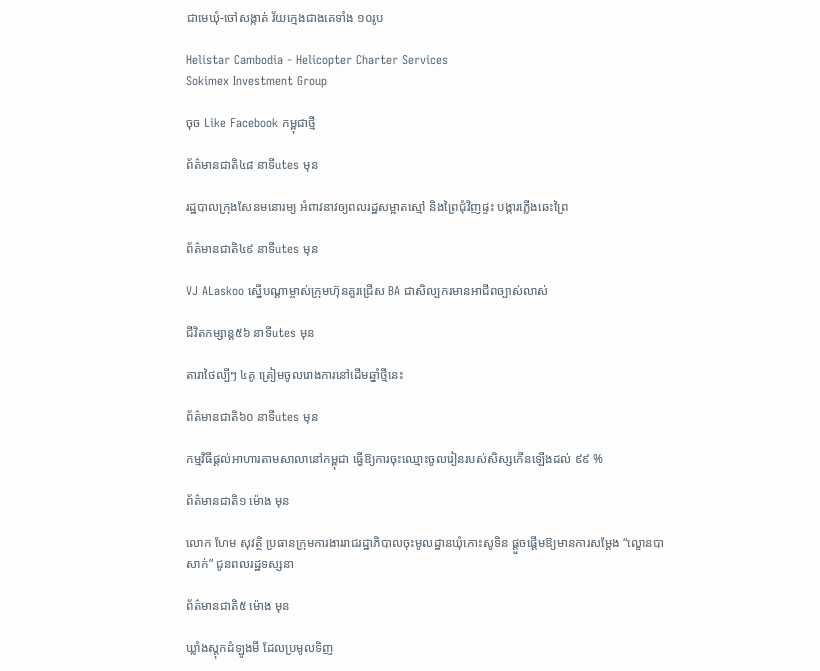ជាមេឃុំ-ចៅសង្កាត់ វ័យក្មេងជាងគេទាំង ១០រូប

Helistar Cambodia - Helicopter Charter Services
Sokimex Investment Group

ចុច Like Facebook កម្ពុជាថ្មី

ព័ត៌មានជាតិ៤៨ នាទីutes មុន

រដ្ឋបាលក្រុងសែនមនោរម្យ អំពាវនាវឲ្យពលរដ្ឋសម្អាតស្មៅ និងព្រៃជុំវិញផ្ទះ បង្ការភ្លើងឆេះព្រៃ

ព័ត៌មានជាតិ៤៩ នាទីutes មុន

VJ ALaskoo ស្នើបណ្តាម្ចាស់ក្រុមហ៊ុនគួរជ្រើស BA ជាសិល្បករមានអាជីពច្បាស់លាស់

ជីវិតកម្សាន្ដ៥៦ នាទីutes មុន

តារាថៃល្បីៗ ៤គូ ត្រៀមចូលរោងការនៅដើមឆ្នាំថ្មីនេះ

ព័ត៌មានជាតិ៦០ នាទីutes មុន

កម្មវិធីផ្តល់អាហារតាមសាលានៅកម្ពុជា ធ្វើឱ្យការចុះឈ្មោះចូលរៀនរបស់សិស្សកើនឡើងដល់ ៩៩ %

ព័ត៌មានជាតិ១ ម៉ោង មុន

លោក ហែម សុវត្ថិ ប្រធានក្រុមការងាររាជរដ្ឋាភិបាលចុះមូលដ្ឋានឃុំកោះសូទិន ផ្ដួចផ្ដើមឱ្យមានការសម្ដែង “ល្ខោនបាសាក់” ជូនពលរដ្ឋទស្សនា

ព័ត៌មានជាតិ៥ ម៉ោង មុន

ឃ្លាំងស្តុកដំឡូងមី ដែលប្រមូលទិញ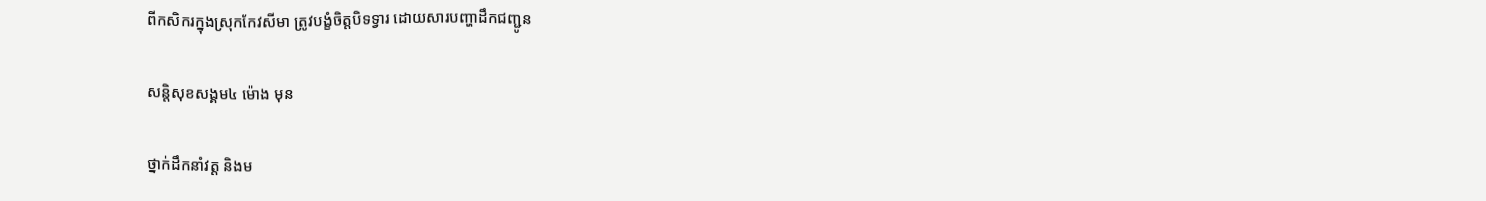ពីកសិករក្នុងស្រុកកែវសីមា ត្រូវបង្ខំចិត្តបិទទ្វារ ដោយសារបញ្ហាដឹកជញ្ជូន

សន្តិសុខសង្គម៤ ម៉ោង មុន

ថ្នាក់ដឹកនាំវត្ត និងម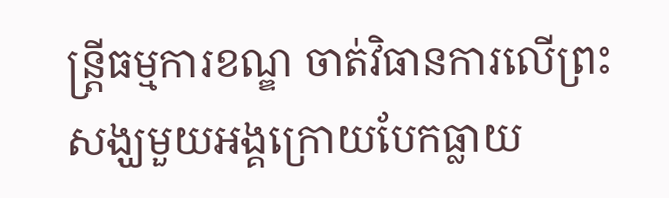ន្ត្រីធម្មការខណ្ឌ ចាត់វិធានការលើព្រះសង្ឃមួយអង្គក្រោយបែកធ្លាយ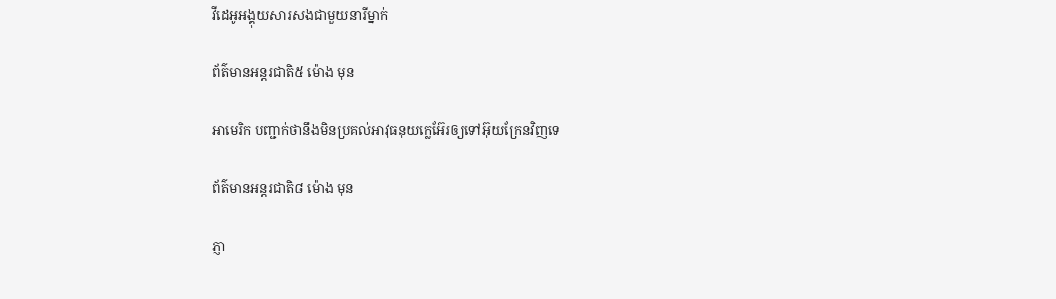វីដេអូអង្គុយសារសងជាមួយនារីម្នាក់

ព័ត៌មានអន្ដរជាតិ៥ ម៉ោង មុន

អាមេរិក បញ្ជាក់ថានឹងមិនប្រគល់អាវុធនុយក្លេអ៊ែរឲ្យទៅអ៊ុយក្រែនវិញទេ

ព័ត៌មានអន្ដរជាតិ៨ ម៉ោង មុន

ភ្ញា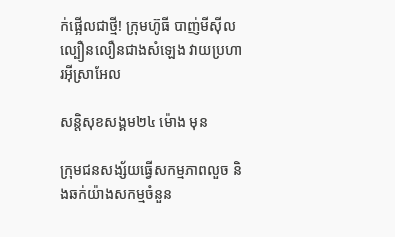ក់ផ្អើលជាថ្មី! ក្រុមហ៊ូធី បាញ់មីស៊ីលល្បឿនលឿនជាងសំឡេង វាយប្រហារអ៊ីស្រាអែល

សន្តិសុខសង្គម២៤ ម៉ោង មុន

ក្រុមជនសង្ស័យធើ្វសកម្មភាពលួច និងឆក់យ៉ាងសកម្មចំនួន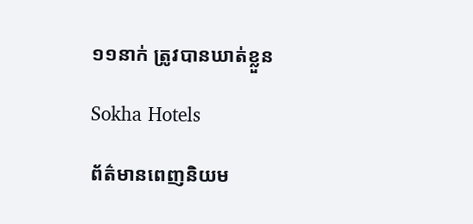១១នាក់ ត្រូវបានឃាត់ខ្លួន

Sokha Hotels

ព័ត៌មានពេញនិយម